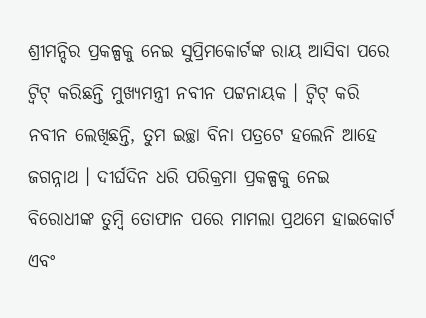ଶ୍ରୀମନ୍ଦିର ପ୍ରକଳ୍ପକୁ ନେଇ ସୁପ୍ରିମକୋର୍ଟଙ୍କ ରାୟ ଆସିବା ପରେ ଟ୍ବିଟ୍ କରିଛନ୍ତି ମୁଖ୍ୟମନ୍ତ୍ରୀ ନବୀନ ପଟ୍ଟନାୟକ । ଟ୍ବିଟ୍ କରି ନବୀନ ଲେଖିଛନ୍ତି, ତୁମ ଇଚ୍ଛା ବିନା ପତ୍ରଟେ ହଲେନି ଆହେ ଜଗନ୍ନାଥ । ଦୀର୍ଘଦିନ ଧରି ପରିକ୍ରମା ପ୍ରକଳ୍ପକୁ ନେଇ ବିରୋଧୀଙ୍କ ତୁମ୍ବି ତୋଫାନ ପରେ ମାମଲା ପ୍ରଥମେ ହାଇକୋର୍ଟ ଏବଂ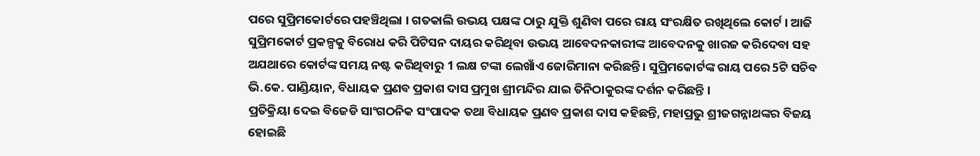ପରେ ସୁପ୍ରିମକୋର୍ଟରେ ପହଞ୍ଚିଥିଲା । ଗତକାଲି ଉଭୟ ପକ୍ଷଙ୍କ ଠାରୁ ଯୁକ୍ତି ଶୁଣିବା ପରେ ରାୟ ସଂରକ୍ଷିତ ରଖିଥିଲେ କୋର୍ଟ । ଆଜି ସୁପ୍ରିମକୋର୍ଟ ପ୍ରକଳ୍ପକୁ ବିରୋଧ କରି ପିଟିସନ ଦାୟର କରିଥିବା ଉଭୟ ଆବେଦନକାରୀଙ୍କ ଆବେଦନକୁ ଖାରଜ କରିଦେବା ସହ ଅଯଥାରେ କୋର୍ଟଙ୍କ ସମୟ ନଷ୍ଟ କରିଥିବାରୁ 1 ଲକ୍ଷ ଟଙ୍କା ଲେଖାଁଏ ଜୋରିମାନା କରିଛନ୍ତି । ସୁପ୍ରିମକୋର୍ଟଙ୍କ ରାୟ ପରେ 5ଟି ସଚିବ ଭି.କେ. ପାଣ୍ଡିୟାନ, ବିଧାୟକ ପ୍ରଣବ ପ୍ରକାଶ ଦାସ ପ୍ରମୁଖ ଶ୍ରୀମନ୍ଦିର ଯାଇ ତିନିଠାକୁରଙ୍କ ଦର୍ଶନ କରିଛନ୍ତି ।
ପ୍ରତିକ୍ରିୟା ଦେଇ ବିଜେଡି ସାଂଗଠନିକ ସଂପାଦକ ତଥା ବିଧାୟକ ପ୍ରଣବ ପ୍ରକାଶ ଦାସ କହିଛନ୍ତି, ମହାପ୍ରଭୁ ଶ୍ରୀଜଗନ୍ନାଥଙ୍କର ବିଜୟ ହୋଇଛି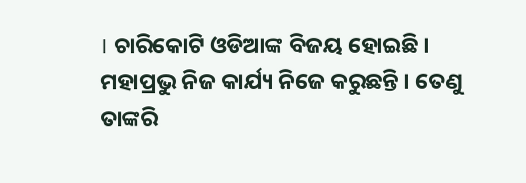। ଚାରିକୋଟି ଓଡିଆଙ୍କ ବିଜୟ ହୋଇଛି । ମହାପ୍ରଭୁ ନିଜ କାର୍ଯ୍ୟ ନିଜେ କରୁଛନ୍ତି । ତେଣୁ ତାଙ୍କରି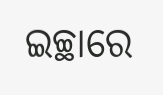ଇଚ୍ଛାରେ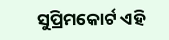ସୁପ୍ରିମକୋର୍ଟ ଏହି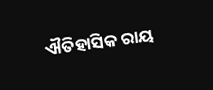ଐତିହାସିକ ରାୟ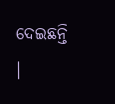ଦେଇଛନ୍ତି ।